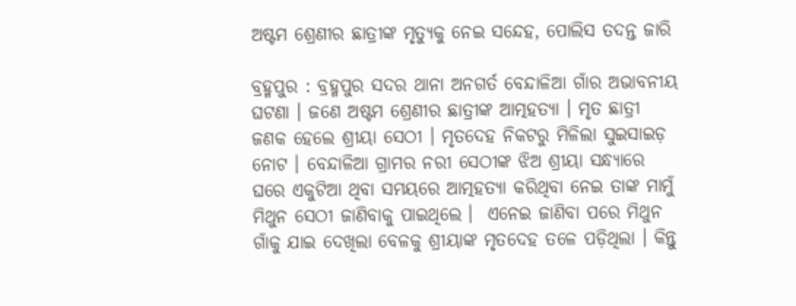ଅଷ୍ଟମ ଶ୍ରେଣୀର ଛାତ୍ରୀଙ୍କ ମୃତ୍ୟୁକୁ ନେଇ ସନ୍ଦେହ, ପୋଲିସ ତଦନ୍ତ ଜାରି

ବ୍ରହ୍ମପୁର : ବ୍ରହ୍ମପୁର ସଦର ଥାନା ଅନଗର୍ତ ବେନ୍ଦାଳିଆ ଗାଁର ଅଭାବନୀୟ ଘଟଣା । ଜଣେ ଅଷ୍ଟମ ଶ୍ରେଣୀର ଛାତ୍ରୀଙ୍କ ଆତ୍ମହତ୍ୟା । ମୃତ ଛାତ୍ରୀ ଜଣକ ହେଲେ ଶ୍ରୀୟା ସେଠୀ । ମୃତଦେହ ନିକଟରୁ ମିଳିଲା ସୁଇସାଇଡ଼ ନୋଟ । ବେନ୍ଦାଳିଆ ଗ୍ରାମର ନରୀ ସେଠୀଙ୍କ ଝିଅ ଶ୍ରୀୟା ସନ୍ଧ୍ୟାରେ ଘରେ ଏକୁଟିଆ ଥିବା ସମୟରେ ଆତ୍ମହତ୍ୟା କରିଥିବା ନେଇ ତାଙ୍କ ମାମୁଁ ମିଥୁନ ସେଠୀ ଜାଣିବାକୁ ପାଇଥିଲେ ।  ଏନେଇ ଜାଣିବା ପରେ ମିଥୁନ ଗାଁକୁ ଯାଇ ଦେଖିଲା ବେଳକୁ ଶ୍ରୀୟାଙ୍କ ମୃତଦେହ ତଳେ ପଡ଼ିଥିଲା । କିନ୍ତୁ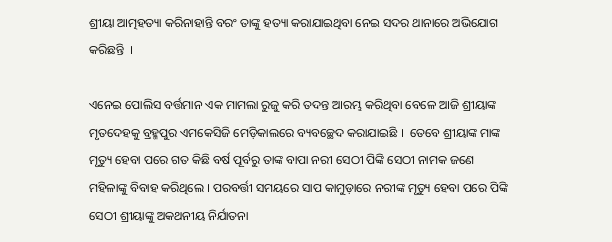ଶ୍ରୀୟା ଆତ୍ମହତ୍ୟା କରିନାହାନ୍ତି ବରଂ ତାଙ୍କୁ ହତ୍ୟା କରାଯାଇଥିବା ନେଇ ସଦର ଥାନାରେ ଅଭିଯୋଗ କରିଛନ୍ତି  ।

ଏନେଇ ପୋଲିସ ବର୍ତ୍ତମାନ ଏକ ମାମଲା ରୁଜୁ କରି ତଦନ୍ତ ଆରମ୍ଭ କରିଥିବା ବେଳେ ଆଜି ଶ୍ରୀୟାଙ୍କ ମୃତଦେହକୁ ବ୍ରହ୍ମପୁର ଏମକେସିଜି ମେଡ଼ିକାଲରେ ବ୍ୟବଚ୍ଛେଦ କରାଯାଇଛି ।  ତେବେ ଶ୍ରୀୟାଙ୍କ ମାଙ୍କ ମୃତ୍ୟୁ ହେବା ପରେ ଗତ କିଛି ବର୍ଷ ପୂର୍ବରୁ ତାଙ୍କ ବାପା ନରୀ ସେଠୀ ପିଙ୍କି ସେଠୀ ନାମକ ଜଣେ ମହିଳାଙ୍କୁ ବିବାହ କରିଥିଲେ । ପରବର୍ତ୍ତୀ ସମୟରେ ସାପ କାମୁଡ଼ାରେ ନରୀଙ୍କ ମୃତ୍ୟୁ ହେବା ପରେ ପିଙ୍କି ସେଠୀ ଶ୍ରୀୟାଙ୍କୁ ଅକଥନୀୟ ନିର୍ଯାତନା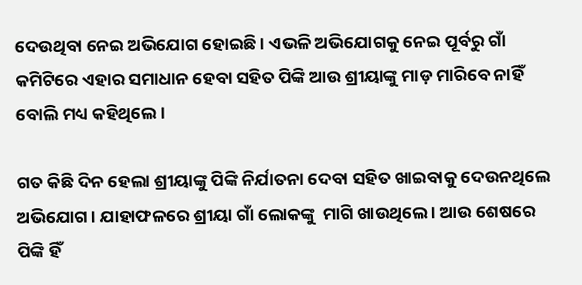ଦେଉଥିବା ନେଇ ଅଭିଯୋଗ ହୋଇଛି । ଏଭଳି ଅଭିଯୋଗକୁ ନେଇ ପୂର୍ବରୁ ଗାଁ କମିଟିରେ ଏହାର ସମାଧାନ ହେବା ସହିତ ପିଙ୍କି ଆଉ ଶ୍ରୀୟାଙ୍କୁ ମାଡ଼ ମାରିବେ ନାହିଁ ବୋଲି ମଧ୍ୟ କହିଥିଲେ ।

ଗତ କିଛି ଦିନ ହେଲା ଶ୍ରୀୟାଙ୍କୁ ପିଙ୍କି ନିର୍ଯାତନା ଦେବା ସହିତ ଖାଇବାକୁ ଦେଉନଥିଲେ ଅଭିଯୋଗ । ଯାହାଫଳରେ ଶ୍ରୀୟା ଗାଁ ଲୋକଙ୍କୁ  ମାଗି ଖାଉଥିଲେ । ଆଉ ଶେଷରେ ପିଙ୍କି ହିଁ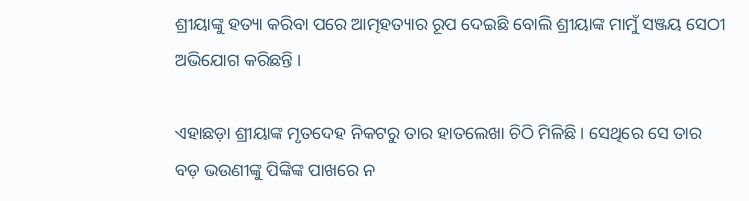ଶ୍ରୀୟାଙ୍କୁ ହତ୍ୟା କରିବା ପରେ ଆତ୍ମହତ୍ୟାର ରୂପ ଦେଇଛି ବୋଲି ଶ୍ରୀୟାଙ୍କ ମାମୁଁ ସଞ୍ଜୟ ସେଠୀ ଅଭିଯୋଗ କରିଛନ୍ତି ।

ଏହାଛଡ଼ା ଶ୍ରୀୟାଙ୍କ ମୃତଦେହ ନିକଟରୁ ତାର ହାତଲେଖା ଚିଠି ମିଳିଛି । ସେଥିରେ ସେ ତାର ବଡ଼ ଭଉଣୀଙ୍କୁ ପିଙ୍କିଙ୍କ ପାଖରେ ନ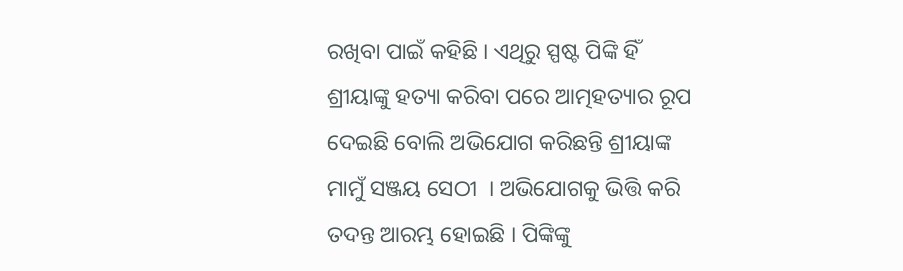ରଖିବା ପାଇଁ କହିଛି । ଏଥିରୁ ସ୍ପଷ୍ଟ ପିଙ୍କି ହିଁ ଶ୍ରୀୟାଙ୍କୁ ହତ୍ୟା କରିବା ପରେ ଆତ୍ମହତ୍ୟାର ରୂପ ଦେଇଛି ବୋଲି ଅଭିଯୋଗ କରିଛନ୍ତି ଶ୍ରୀୟାଙ୍କ ମାମୁଁ ସଞ୍ଜୟ ସେଠୀ  । ଅଭିଯୋଗକୁ ଭିତ୍ତି କରି ତଦନ୍ତ ଆରମ୍ଭ ହୋଇଛି । ପିଙ୍କିଙ୍କୁ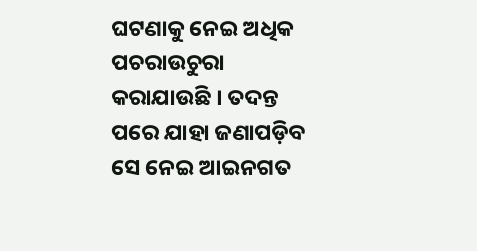ଘଟଣାକୁ ନେଇ ଅଧିକ ପଚରାଉଚୁରା କରାଯାଉଛି । ତଦନ୍ତ ପରେ ଯାହା ଜଣାପଡ଼ିବ ସେ ନେଇ ଆଇନଗତ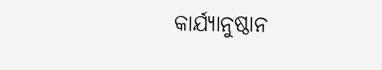କାର୍ଯ୍ୟାନୁଷ୍ଠାନ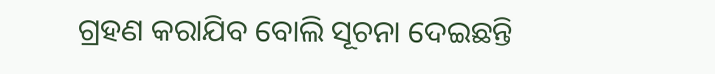ଗ୍ରହଣ କରାଯିବ ବୋଲି ସୂଚନା ଦେଇଛନ୍ତି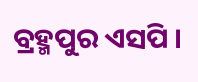ବ୍ରହ୍ମପୁର ଏସପି ।